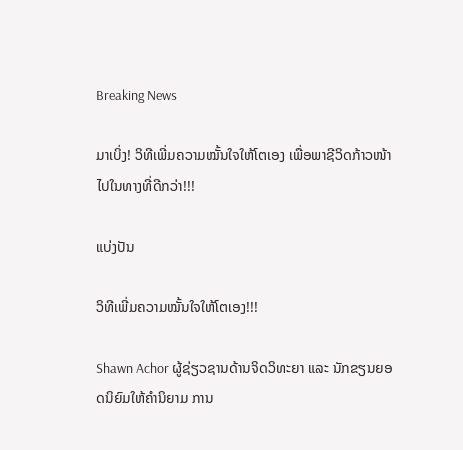Breaking News

ມາເບິ່ງ! ວິທີເພີ່ມຄວາມໝັ້ນໃຈໃຫ້ໂຕເອງ ເພື່ອພາຊີວິດກ້າວໜ້າໄປໃນທາງທີ່ດີກວ່າ!!!

ແບ່ງປັນ

ວິທີເພີ່ມຄວາມໝັ້ນໃຈໃຫ້ໂຕເອງ!!!

Shawn Achor ຜູ້ຊ່ຽວຊານດ້ານຈິດວິທະຍາ ແລະ ນັກຂຽນຍອດນິຍົມໃຫ້ຄຳນິຍາມ ການ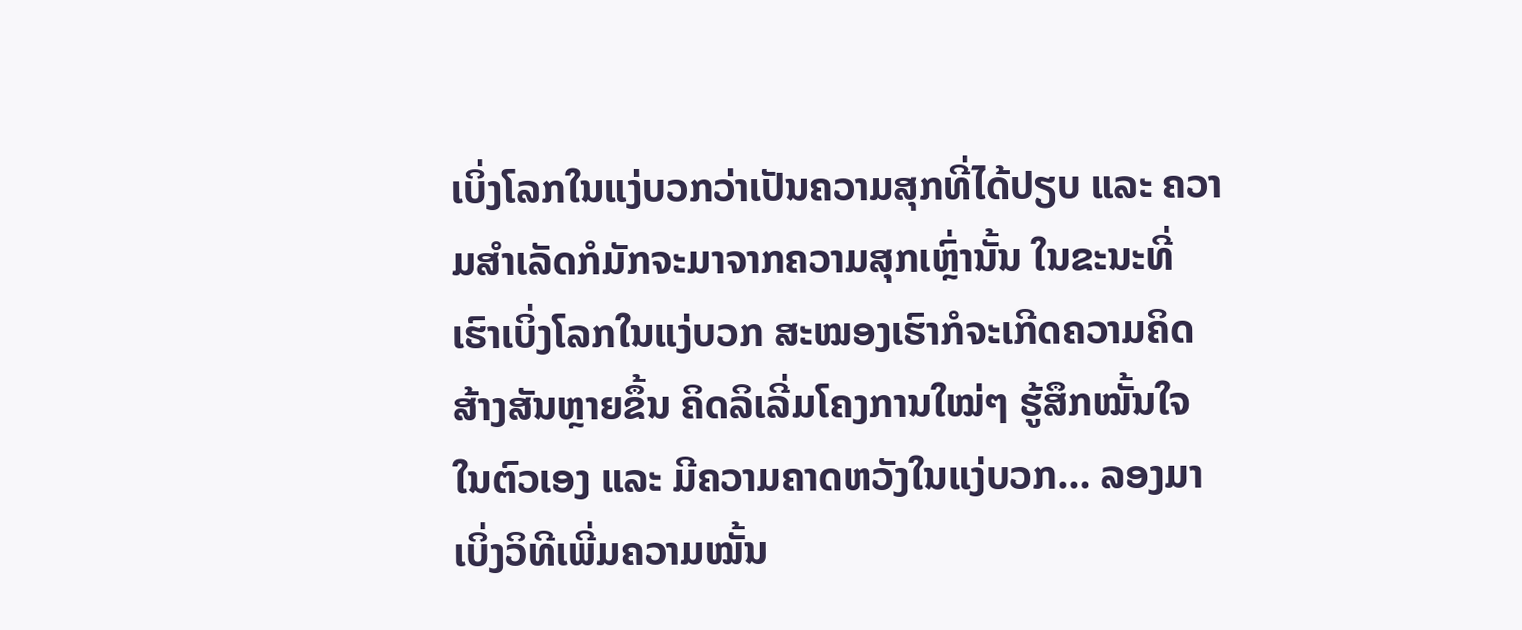ເບິ່ງໂລກໃນແງ່ບວກວ່າເປັນຄວາມສຸກທີ່ໄດ້ປຽບ ແລະ ຄວາມສຳເລັດກໍມັກຈະມາຈາກຄວາມສຸກເຫຼົ່ານັ້ນ ໃນຂະນະທີ່ເຮົາເບິ່ງໂລກໃນແງ່ບວກ ສະໝອງເຮົາກໍຈະເກີດຄວາມຄິດສ້າງສັນຫຼາຍຂຶ້ນ ຄິດລິເລີ່ມໂຄງການໃໝ່ໆ ຮູ້ສຶກໝັ້ນໃຈໃນຕົວເອງ ແລະ ມີຄວາມຄາດຫວັງໃນແງ່ບວກ… ລອງມາເບິ່ງວິທີເພີ່ມຄວາມໝັ້ນ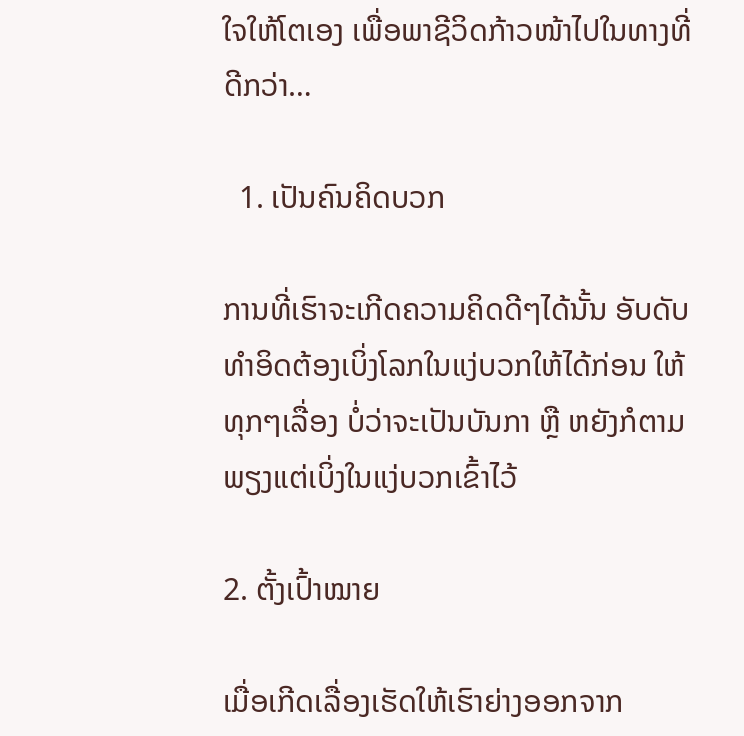ໃຈໃຫ້ໂຕເອງ ເພື່ອພາຊີວິດກ້າວໜ້າໄປໃນທາງທີ່ດີກວ່າ…

  1. ເປັນຄົນຄິດບວກ

ການທີ່ເຮົາຈະເກີດຄວາມຄິດດີໆໄດ້ນັ້ນ ອັບດັບທຳອິດຕ້ອງເບິ່ງໂລກໃນແງ່ບວກໃຫ້ໄດ້ກ່ອນ ໃຫ້ທຸກໆເລື່ອງ ບໍ່ວ່າຈະເປັນບັນກາ ຫຼື ຫຍັງກໍຕາມ ພຽງແຕ່ເບິ່ງໃນແງ່ບວກເຂົ້າໄວ້

2. ຕັ້ງເປົ້າໝາຍ

ເມື່ອເກີດເລື່ອງເຮັດໃຫ້ເຮົາຍ່າງອອກຈາກ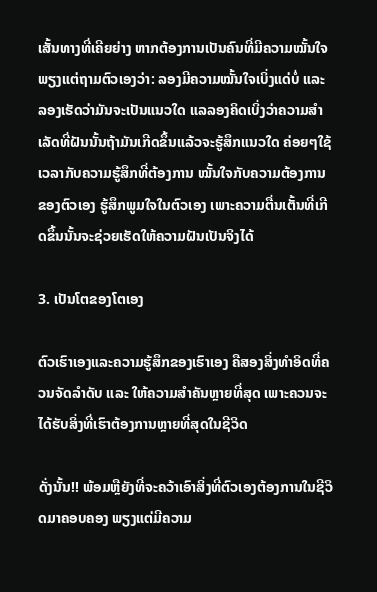ເສັ້ນທາງທີ່ເຄີຍຍ່າງ ຫາກຕ້ອງການເປັນຄົນທີ່ມີຄວາມໝັ້ນໃຈ ພຽງແຕ່ຖາມຕົວເອງວ່າ: ລອງມີຄວາມໝັ້ນໃຈເບິ່ງແດ່ບໍ່ ແລະ ລອງເຮັດວ່າມັນຈະເປັນແນວໃດ ແລລອງຄິດເບິ່ງວ່າຄວາມສຳເລັດທີ່ຝັນນັ້ນຖ້າມັນເກີດຂຶ້ນແລ້ວຈະຮູ້ສຶກແນວໃດ ຄ່ອຍໆໃຊ້ເວລາກັບຄວາມຮູ້ສຶກທີ່ຕ້ອງການ ໝັ້ນໃຈກັບຄວາມຕ້ອງການຂອງຕົວເອງ ຮູ້ສຶກພູມໃຈໃນຕົວເອງ ເພາະຄວາມຕື່ນເຕັ້ນທີ່ເກີດຂຶ້ນນັ້ນຈະຊ່ວຍເຮັດໃຫ້ຄວາມຝັນເປັນຈິງໄດ້

3. ເປັນໂຕຂອງໂຕເອງ

ຕົວເຮົາເອງແລະຄວາມຮູ້ສຶກຂອງເຮົາເອງ ຄືສອງສິ່ງທຳອິດທີ່ຄວນຈັດລຳດັບ ແລະ ໃຫ້ຄວາມສຳຄັນຫຼາຍທີ່ສຸດ ເພາະຄວນຈະໄດ້ຮັບສິ່ງທີ່ເຮົາຕ້ອງການຫຼາຍທີ່ສຸດໃນຊີວິດ

ດັ່ງນັ້ນ!! ພ້ອມຫຼືຍັງທີ່ຈະຄວ້າເອົາສິ່ງທີ່ຕົວເອງຕ້ອງການໃນຊີວິດມາຄອບຄອງ ພຽງແຕ່ມີຄວາມ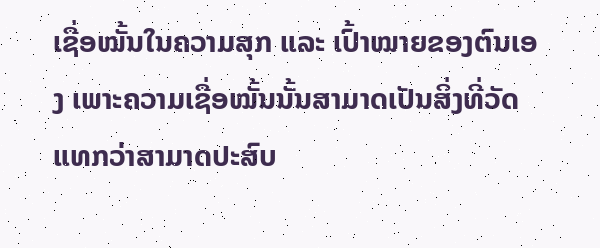ເຊື່ອໝັ້ນໃນຄວາມສຸກ ແລະ ເປົ້າໝາຍຂອງຕົນເອງ ເພາະຄວາມເຊື່ອໝັ້ນນັ້ນສາມາດເປັນສິ່ງທີ່ວັດແທກວ່າສາມາດປະສົບ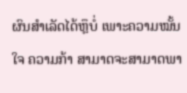ຜົນສຳເລັດໄດ້ຫຼຶບໍ່ ເພາະຄວາມໝັ້ນໃຈ ຄວາມກ້າ ສາມາດຈະສາມາດພາ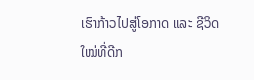ເຮົາກ້າວໄປສູ່ໂອກາດ ແລະ ຊີວິດໃໝ່ທີ່ດີກ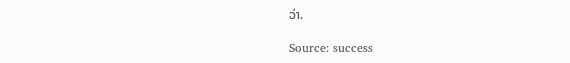ວ່າ.

Source: success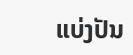ແບ່ງປັນ